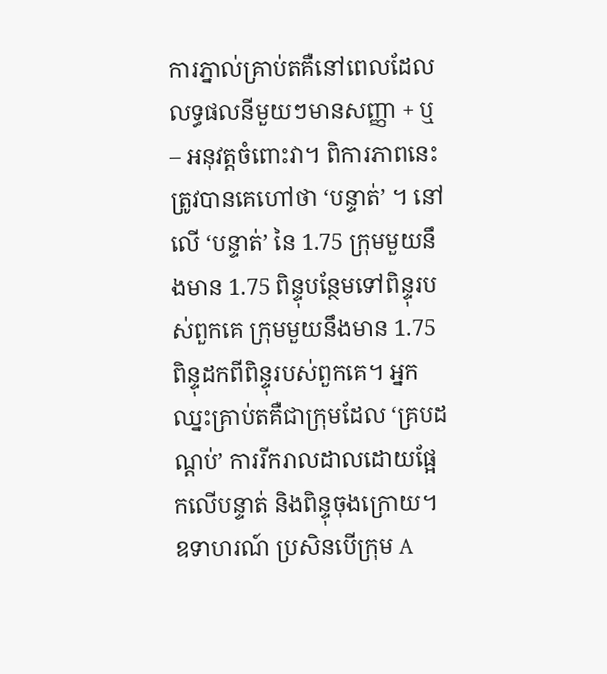ការភ្នាល់គ្រាប់តគឺនៅពេលដែលលទ្ធផលនីមួយៗមានសញ្ញា + ឬ – អនុវត្តចំពោះវា។ ពិការភាពនេះត្រូវបានគេហៅថា ‘បន្ទាត់’ ។ នៅលើ ‘បន្ទាត់’ នៃ 1.75 ក្រុមមួយនឹងមាន 1.75 ពិន្ទុបន្ថែមទៅពិន្ទុរបស់ពួកគេ ក្រុមមួយនឹងមាន 1.75 ពិន្ទុដកពីពិន្ទុរបស់ពួកគេ។ អ្នកឈ្នះគ្រាប់តគឺជាក្រុមដែល ‘គ្របដណ្តប់’ ការរីករាលដាលដោយផ្អែកលើបន្ទាត់ និងពិន្ទុចុងក្រោយ។
ឧទាហរណ៍ ប្រសិនបើក្រុម A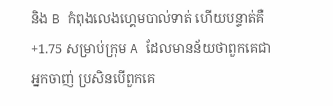និង B កំពុងលេងហ្គេមបាល់ទាត់ ហើយបន្ទាត់គឺ +1.75 សម្រាប់ក្រុម A ដែលមានន័យថាពួកគេជាអ្នកចាញ់ ប្រសិនបើពួកគេ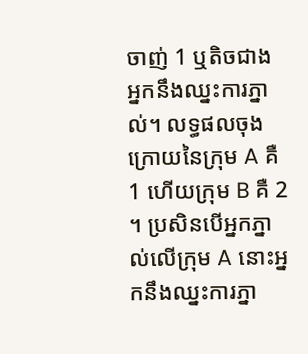ចាញ់ 1 ឬតិចជាង អ្នកនឹងឈ្នះការភ្នាល់។ លទ្ធផលចុងក្រោយនៃក្រុម A គឺ 1 ហើយក្រុម B គឺ 2 ។ ប្រសិនបើអ្នកភ្នាល់លើក្រុម A នោះអ្នកនឹងឈ្នះការភ្នា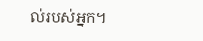ល់របស់អ្នក។